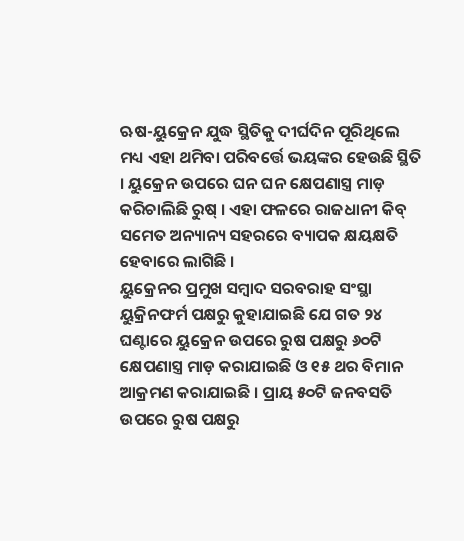ଋଷ-ୟୁକ୍ରେନ ଯୁଦ୍ଧ ସ୍ଥିତିକୁ ଦୀର୍ଘଦିନ ପୂରିଥିଲେ ମଧ୍ୟ ଏହା ଥମିବା ପରିବର୍ତ୍ତେ ଭୟଙ୍କର ହେଉଛି ସ୍ଥିତି । ୟୁକ୍ରେନ ଉପରେ ଘନ ଘନ କ୍ଷେପଣାସ୍ତ୍ର ମାଡ଼ କରିଚାଲିଛି ରୁଷ୍ । ଏହା ଫଳରେ ରାଜଧାନୀ କିବ୍ ସମେତ ଅନ୍ୟାନ୍ୟ ସହରରେ ବ୍ୟାପକ କ୍ଷୟକ୍ଷତି ହେବାରେ ଲାଗିଛି ।
ୟୁକ୍ରେନର ପ୍ରମୁଖ ସମ୍ବାଦ ସରବରାହ ସଂସ୍ଥା ୟୁକ୍ରିନଫର୍ମ ପକ୍ଷରୁ କୁହାଯାଇଛି ଯେ ଗତ ୨୪ ଘଣ୍ଟାରେ ୟୁକ୍ରେନ ଉପରେ ରୁଷ ପକ୍ଷରୁ ୬୦ଟି କ୍ଷେପଣାସ୍ତ୍ର ମାଡ଼ କରାଯାଇଛି ଓ ୧୫ ଥର ବିମାନ ଆକ୍ରମଣ କରାଯାଇଛି । ପ୍ରାୟ ୫୦ଟି ଜନବସତି ଉପରେ ରୁଷ ପକ୍ଷରୁ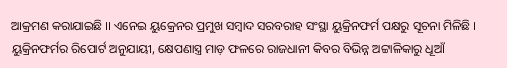ଆକ୍ରମଣ କରାଯାଇଛି ।। ଏନେଇ ୟୁକ୍ରେନର ପ୍ରମୁଖ ସମ୍ବାଦ ସରବରାହ ସଂସ୍ଥା ୟୁକ୍ରିନଫର୍ମ ପକ୍ଷରୁ ସୂଚନା ମିଳିଛି ।
ୟୁକ୍ରିନଫର୍ମର ରିପୋର୍ଟ ଅନୁଯାୟୀ, କ୍ଷେପଣାସ୍ତ୍ର ମାଡ଼ ଫଳରେ ରାଜଧାନୀ କିବର ବିଭିନ୍ନ ଅଟ୍ଟାଳିକାରୁ ଧୂଆଁ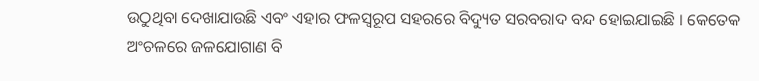ଉଠୁଥିବା ଦେଖାଯାଉଛି ଏବଂ ଏହାର ଫଳସ୍ୱରୂପ ସହରରେ ବିଦ୍ୟୁତ ସରବରାଦ ବନ୍ଦ ହୋଇଯାଇଛି । କେତେକ ଅଂଚଳରେ ଜଳଯୋଗାଣ ବି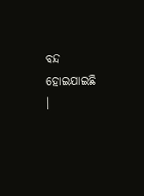ବନ୍ଦ ହୋଇଯାଇଛି ।